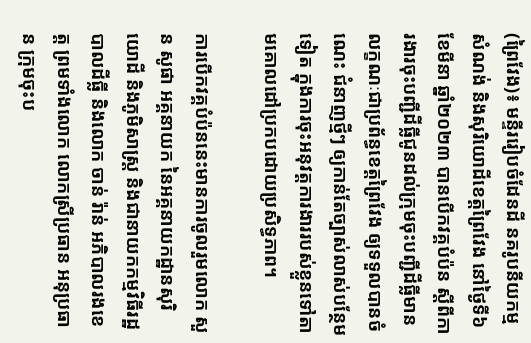(ព្រៃវែង)៖ មន្ទីររៀបចំដែនដី នគរូបនីយកម្ម សំណង់ និងសុរិយោដីខេត្តព្រៃវែង នៅថ្ងៃទី៦ ខែមីនា ឆ្នាំ២០២៣ បានបើកវគ្គបំប៉ន ស្ដីពីការងារចុះបញ្ជីដីធ្លីជូនដល់ក្រុមចុះបញ្ជីដីធ្លីមានលក្ខណៈជាប្រព័ន្ធខេត្តព្រៃវែង ឲ្យទទួលបានចំណេះ ជំនាញថ្មីៗ ឲ្យកាន់តែច្បាស់លាស់បន្ថែមទៀត ក្នុងការចុះអនុវត្តការងាររបស់ខ្លួនទៅតាមគោលដៅប្រកបដោយប្រសិទ្ធភាព។

ការបើកវគ្គបំប៉ននេះមានការចូលរួមលោក សួន សូផា អគ្គនាយក នៃអគ្គនាយកដ្ឋានសុរិយោដី និងភូមិសាស្ត្រ និងជានាយកកម្មវិធីរដ្ឋបាលដីធ្លី និងលោក ចាន់ រ៉ាន់ អភិបាលរងខេត្ត ព្រមទាំងលោក លោកស្រីប្រធាន អនុប្រធាន ក្រុមចុះប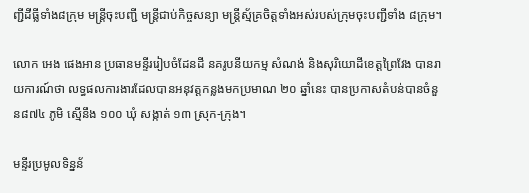ញ្ជីដីធ្លីទាំង៨ក្រុម មន្ត្រីចុះបញ្ជី មន្រ្តីជាប់កិច្ចសន្យា មន្រ្តីស្ម័គ្រចិត្តទាំងអស់របស់ក្រុមចុះបញ្ជីទាំង ៨ក្រុម។

លោក អេង ផេងអាន ប្រធានមន្ទីររៀបចំដែនដី នគរូបនីយកម្ម សំណង់ និងសុរិយោដីខេត្តព្រៃវែង បានរាយការណ៍ថា លទ្ធផលការងារដែលបានអនុវត្តកន្លងមកប្រមាណ ២០ ឆ្នាំនេះ បានប្រកាសតំបន់បានចំនួន៨៧៤ ភូមិ ស្មើនឹង ១០០ ឃុំ សង្កាត់ ១៣ ស្រុក-ក្រុង។

មន្ទីរប្រមូលទិន្នន័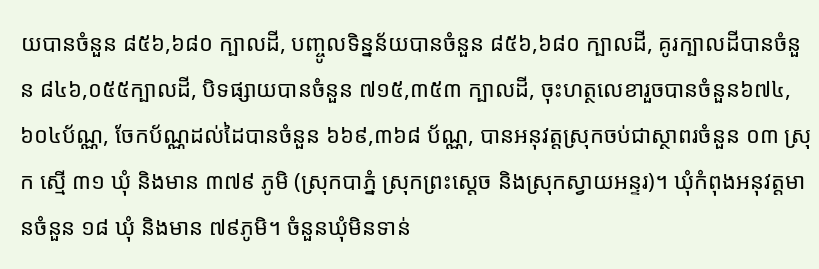យបានចំនួន ៨៥៦,៦៨០ ក្បាលដី, បញ្ចូលទិន្នន័យបានចំនួន ៨៥៦,៦៨០ ក្បាលដី, គូរក្បាលដីបានចំនួន ៨៤៦,០៥៥ក្បាលដី, បិទផ្សាយបានចំនួន ៧១៥,៣៥៣ ក្បាលដី, ចុះហត្ថលេខារួចបានចំនួន៦៧៤,៦០៤ប័ណ្ណ, ចែកប័ណ្ណដល់ដៃបានចំនួន ៦៦៩,៣៦៨ ប័ណ្ណ, បានអនុវត្តស្រុកចប់ជាស្ថាពរចំនួន ០៣ ស្រុក ស្មើ ៣១ ឃុំ និងមាន ៣៧៩ ភូមិ (ស្រុកបាភ្នំ ស្រុកព្រះស្តេច និងស្រុកស្វាយអន្ទរ)។ ឃុំកំពុងអនុវត្តមានចំនួន ១៨ ឃុំ និងមាន ៧៩ភូមិ។ ចំនួនឃុំមិនទាន់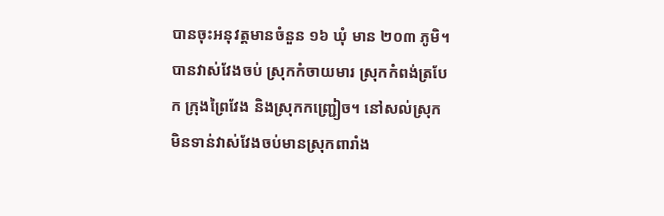បានចុះអនុវត្តមានចំនួន ១៦ ឃុំ មាន ២០៣ ភូមិ។ បានវាស់វែងចប់ ស្រុកកំចាយមារ ស្រុកកំពង់ត្របែក ក្រុងព្រៃវែង និងស្រុកកញ្ជ្រៀច។ នៅសល់ស្រុកមិនទាន់វាស់វែងចប់មានស្រុកពារាំង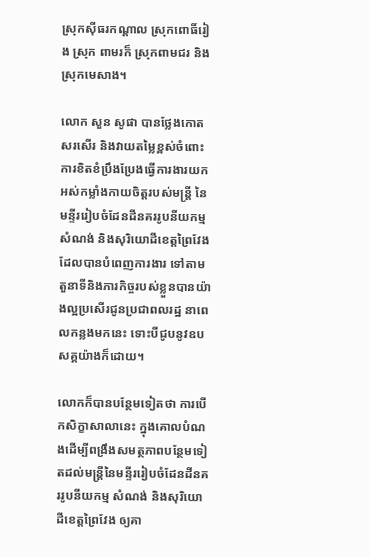ស្រុកស៊ីធរកណ្ដាល ស្រុកពោធិ៍រៀង ស្រុក ពាមរក៏ ស្រុកពាមជរ និងស្រុកមេសាង។

លោក សួន សូផា បានថ្លែងកោតសរសើរ និងវាយតម្លៃខ្ពស់ចំពោះការខិតខំប្រឹងប្រែងធ្វើការងារយកអស់កម្លាំងកាយចិត្តរបស់មន្ត្រី នៃមន្ទីររៀបចំដែនដីនគររូបនីយកម្ម សំណង់ និងសុរិយោដីខេត្តព្រៃវែង ដែលបានបំពេញការងារ ទៅតាមតួនាទីនិងភារកិច្ចរបស់ខ្លួនបានយ៉ាងល្អប្រសើរជូនប្រជាពលរដ្ឋ នាពេលកន្លងមកនេះ ទោះបីជូបនូវឧបសគ្គយ៉ាងក៏ដោយ។

លោកក៏បានបន្ថែមទៀតថា ការបើកសិក្ខាសាលានេះ ក្នុងគោលបំណងដើម្បីពង្រឹងសមត្ថភាពបន្ថែមទៀតដល់មន្ត្រីនៃមន្ទីររៀបចំដែនដីនគររូបនីយកម្ម សំណង់ និងសុរិយោដីខេត្តព្រៃវែង ឲ្យគា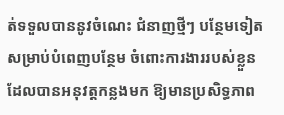ត់ទទួលបាននូវចំណេះ ជំនាញថ្មីៗ បន្ថែមទៀត សម្រាប់បំពេញបន្ថែម ចំពោះការងាររបស់ខ្លួន ដែលបានអនុវត្តកន្លងមក ឱ្យមានប្រសិទ្ធភាព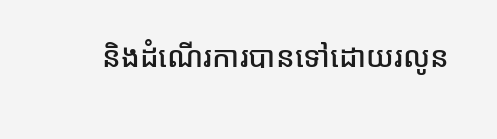និងដំណើរការបានទៅដោយរលូន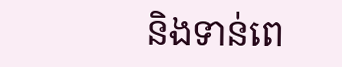និងទាន់ពេ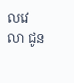លវេលា ជូន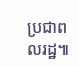ប្រជាពលរដ្ឋ៕